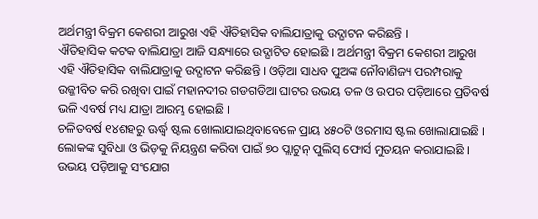ଅର୍ଥମନ୍ତ୍ରୀ ବିକ୍ରମ କେଶରୀ ଆରୁଖ ଏହି ଐତିହାସିକ ବାଲିଯାତ୍ରାକୁ ଉଦ୍ଘାଟନ କରିଛନ୍ତି ।
ଐତିହାସିକ କଟକ ବାଲିଯାତ୍ରା ଆଜି ସନ୍ଧ୍ୟାରେ ଉଦ୍ଘାଟିତ ହୋଇଛି । ଅର୍ଥମନ୍ତ୍ରୀ ବିକ୍ରମ କେଶରୀ ଆରୁଖ ଏହି ଐତିହାସିକ ବାଲିଯାତ୍ରାକୁ ଉଦ୍ଘାଟନ କରିଛନ୍ତି । ଓଡ଼ିଆ ସାଧବ ପୁଅଙ୍କ ନୌବାଣିଜ୍ୟ ପରମ୍ପରାକୁ ଉଜ୍ଜୀବିତ କରି ରଖିବା ପାଇଁ ମହାନଦୀର ଗଡଗଡିଆ ଘାଟର ଉଭୟ ତଳ ଓ ଉପର ପଡ଼ିଆରେ ପ୍ରତିବର୍ଷ ଭଳି ଏବର୍ଷ ମଧ୍ୟ ଯାତ୍ରା ଆରମ୍ଭ ହୋଇଛି ।
ଚଳିତବର୍ଷ ୧୪ଶହରୁ ଊର୍ଦ୍ଧ୍ୱ ଷ୍ଟଲ ଖୋଲାଯାଇଥିବାବେଳେ ପ୍ରାୟ ୪୫୦ଟି ଓରମାସ ଷ୍ଟଲ ଖୋଲାଯାଇଛି । ଲୋକଙ୍କ ସୁବିଧା ଓ ଭିଡ଼କୁ ନିୟନ୍ତ୍ରଣ କରିବା ପାଇଁ ୭୦ ପ୍ଲାଟୁନ୍ ପୁଲିସ୍ ଫୋର୍ସ ମୁତୟନ କରାଯାଇଛି । ଉଭୟ ପଡ଼ିଆକୁ ସଂଯୋଗ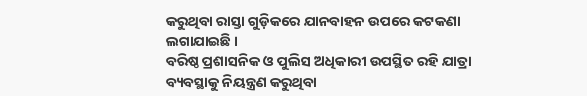କରୁଥିବା ରାସ୍ତା ଗୁଡ଼ିକରେ ଯାନବାହନ ଉପରେ କଟକଣା ଲଗାଯାଇଛି ।
ବରିଷ୍ଠ ପ୍ରଶାସନିକ ଓ ପୁଲିସ ଅଧିକାରୀ ଉପସ୍ଥିତ ରହି ଯାତ୍ରା ବ୍ୟବସ୍ଥାକୁ ନିୟନ୍ତ୍ରଣ କରୁଥିବା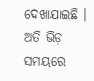ଦେଖାଯାଇଛି । ଅତି ଭିଡ଼ ସମୟରେ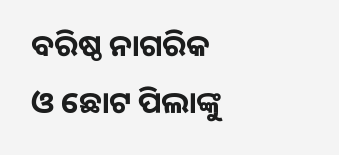ବରିଷ୍ଠ ନାଗରିକ ଓ ଛୋଟ ପିଲାଙ୍କୁ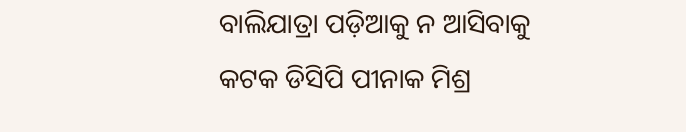ବାଲିଯାତ୍ରା ପଡ଼ିଆକୁ ନ ଆସିବାକୁ କଟକ ଡିସିପି ପୀନାକ ମିଶ୍ର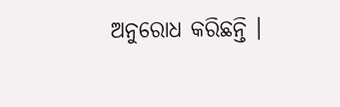ଅନୁରୋଧ କରିଛନ୍ତି ।